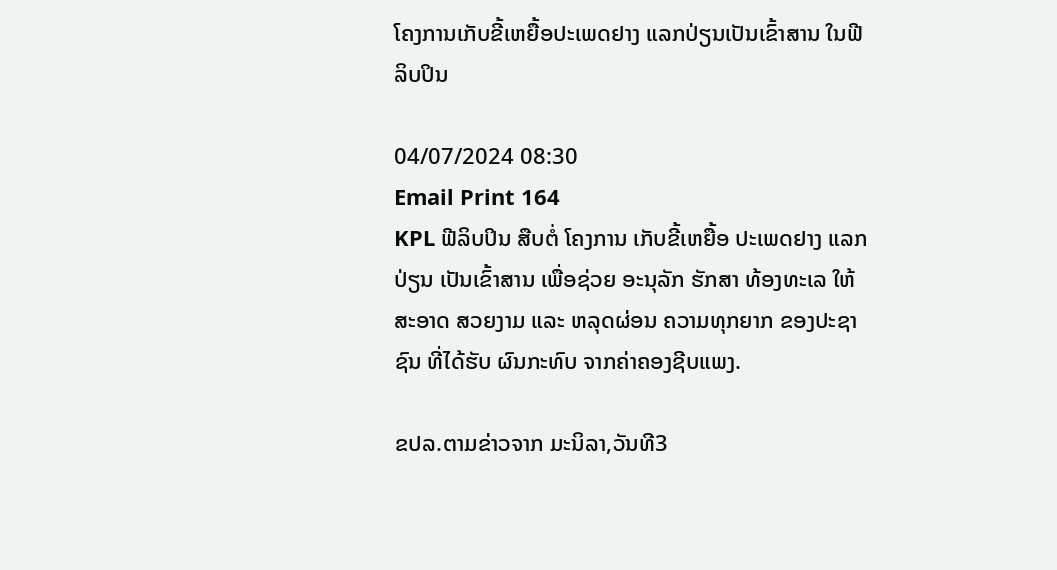ໂຄງການເກັບຂີ້ເຫຍື້ອປະເພດຢາງ ແລກປ່ຽນເປັນເຂົ້າສານ ໃນຟີລິບປິນ

04/07/2024 08:30
Email Print 164
KPL ຟີລິບປິນ ສືບຕໍ່ ໂຄງການ ເກັບຂີ້ເຫຍື້ອ ປະເພດຢາງ ແລກປ່ຽນ ເປັນເຂົ້າສານ ເພື່ອຊ່ວຍ ອະນຸລັກ ຮັກສາ ທ້ອງທະເລ ໃຫ້ສະອາດ ສວຍງາມ ແລະ ຫລຸດຜ່ອນ ຄວາມທຸກຍາກ ຂອງປະຊາຊົນ ທີ່ໄດ້ຮັບ ຜົນກະທົບ ຈາກຄ່າຄອງຊີບແພງ.

ຂປລ.ຕາມຂ່າວຈາກ ມະນິລາ,ວັນທີ3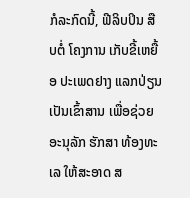ກໍລະກົດນີ້, ຟີລິບປິນ ສືບຕໍ່ ໂຄງການ ເກັບຂີ້ເຫຍື້ອ ປະເພດຢາງ ແລກປ່ຽນ ເປັນເຂົ້າສານ ເພື່ອຊ່ວຍ ອະນຸລັກ ຮັກສາ ທ້ອງທະເລ ໃຫ້ສະອາດ ສ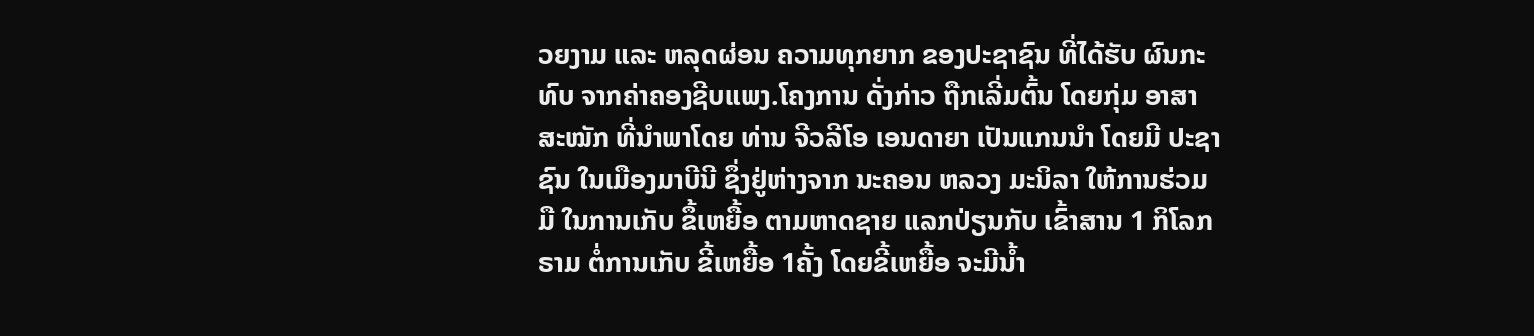ວຍງາມ ແລະ ຫລຸດຜ່ອນ ຄວາມທຸກຍາກ ຂອງປະຊາຊົນ ທີ່ໄດ້ຮັບ ຜົນກະທົບ ຈາກຄ່າຄອງຊີບແພງ.ໂຄງການ ດັ່ງກ່າວ ຖືກເລີ່ມຕົ້ນ ໂດຍກຸ່ມ ອາສາສະໝັກ ທີ່ນໍາພາໂດຍ ທ່ານ ຈີວລີໂອ ເອນດາຍາ ເປັນແກນນຳ ໂດຍມີ ປະຊາຊົນ ໃນເມືອງມາບີນີ ຊຶ່ງຢູ່ຫ່າງຈາກ ນະຄອນ ຫລວງ ມະນິລາ ໃຫ້ການຮ່ວມມື ໃນການເກັບ ຂຶ້ເຫຍື້ອ ຕາມຫາດຊາຍ ແລກປ່ຽນກັບ ເຂົ້າສານ 1 ກິໂລກຣາມ ຕໍ່ການເກັບ ຂີ້ເຫຍື້ອ 1ຄັ້ງ ໂດຍຂີ້ເຫຍື້ອ ຈະມີນ້ຳ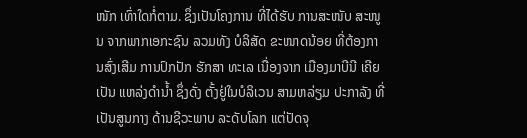ໜັກ ເທົ່າໃດກໍ່ຕາມ. ຊຶ່ງເປັນໂຄງການ ທີ່ໄດ້ຮັບ ການສະໜັບ ສະໜູນ ຈາກພາກເອກະຊົນ ລວມທັງ ບໍລິສັດ ຂະໜາດນ້ອຍ ທີ່ຕ້ອງການສົ່ງເສີມ ການປົກປັກ ຮັກສາ ທະເລ ເນື່ອງຈາກ ເມືອງມາບີນີ ເຄີຍເປັນ ແຫລ່ງດຳນ້ຳ ຊຶ່ງດັ່ງ ຕັ້ງຢູ່ໃນບໍລິເວນ ສາມຫລ່ຽມ ປະກາລັງ ທີ່ເປັນສູນກາງ ດ້ານຊີວະພາບ ລະດັບໂລກ ແຕ່ປັດຈຸ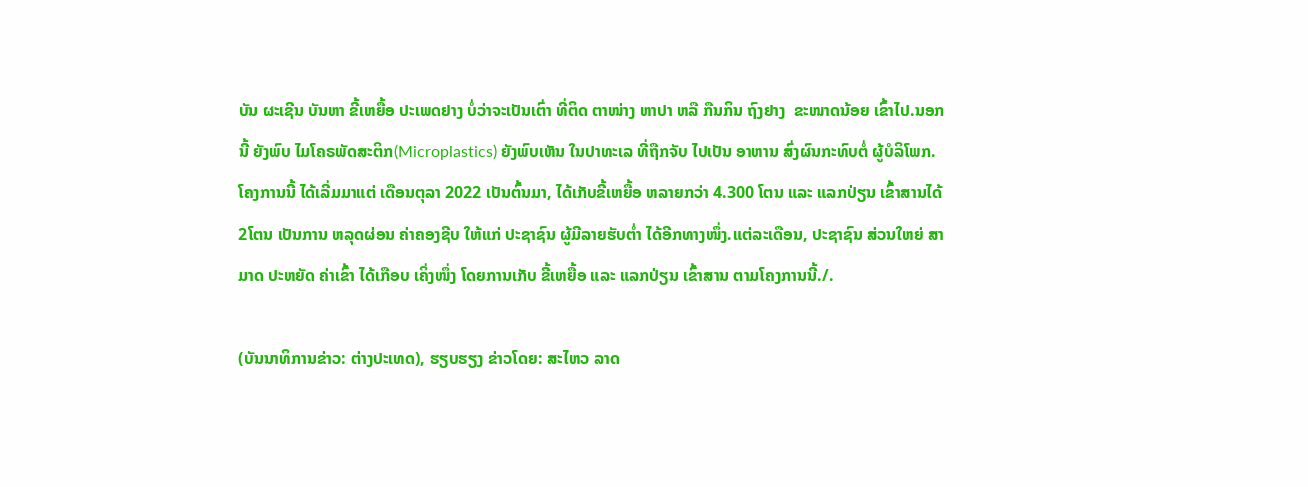ບັນ ຜະເຊີນ ບັນຫາ ຂີ້ເຫຍື້ອ ປະເພດຢາງ ບໍ່ວ່າຈະເປັນເຕົ່າ ທີ່ຕິດ ຕາໜ່າງ ຫາປາ ຫລື ກືນກິນ ຖົງຢາງ  ຂະໜາດນ້ອຍ ເຂົ້າໄປ.ນອກນີ້ ຍັງພົບ ໄມໂຄຣພັດສະຕິກ(Microplastics) ຍັງພົບເຫັນ ໃນປາທະເລ ທີ່ຖືກຈັບ ໄປເປັນ ອາຫານ ສົ່ງຜົນກະທົບຕໍ່ ຜູ້ບໍລິໂພກ.ໂຄງການນີ້ ໄດ້ເລີ່ມມາແຕ່ ເດືອນຕຸລາ 2022 ເປັນຕົ້ນມາ, ໄດ້ເກັບຂີ້ເຫຍື້ອ ຫລາຍກວ່າ 4.300 ໂຕນ ແລະ ແລກປ່ຽນ ເຂົ້າສານໄດ້ 2ໂຕນ ເປັນການ ຫລຸດຜ່ອນ ຄ່າຄອງຊີບ ໃຫ້ແກ່ ປະຊາຊົນ ຜູ້ມີລາຍຮັບຕໍ່າ ໄດ້ອີກທາງໜຶ່ງ.ແຕ່ລະເດືອນ, ປະຊາຊົນ ສ່ວນໃຫຍ່ ສາມາດ ປະຫຍັດ ຄ່າເຂົ້າ ໄດ້ເກືອບ ເຄິ່ງໜຶ່ງ ໂດຍການເກັບ ຂີ້ເຫຍື້ອ ແລະ ແລກປ່ຽນ ເຂົ້າສານ ຕາມໂຄງການນີ້./.

(ບັນນາທິການຂ່າວ: ຕ່າງປະເທດ), ຮຽບຮຽງ ຂ່າວໂດຍ: ສະໄຫວ ລາດ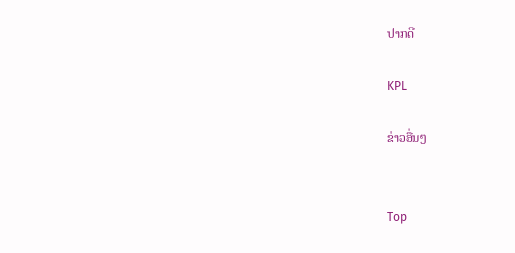ປາກດີ

KPL

ຂ່າວອື່ນໆ


Top